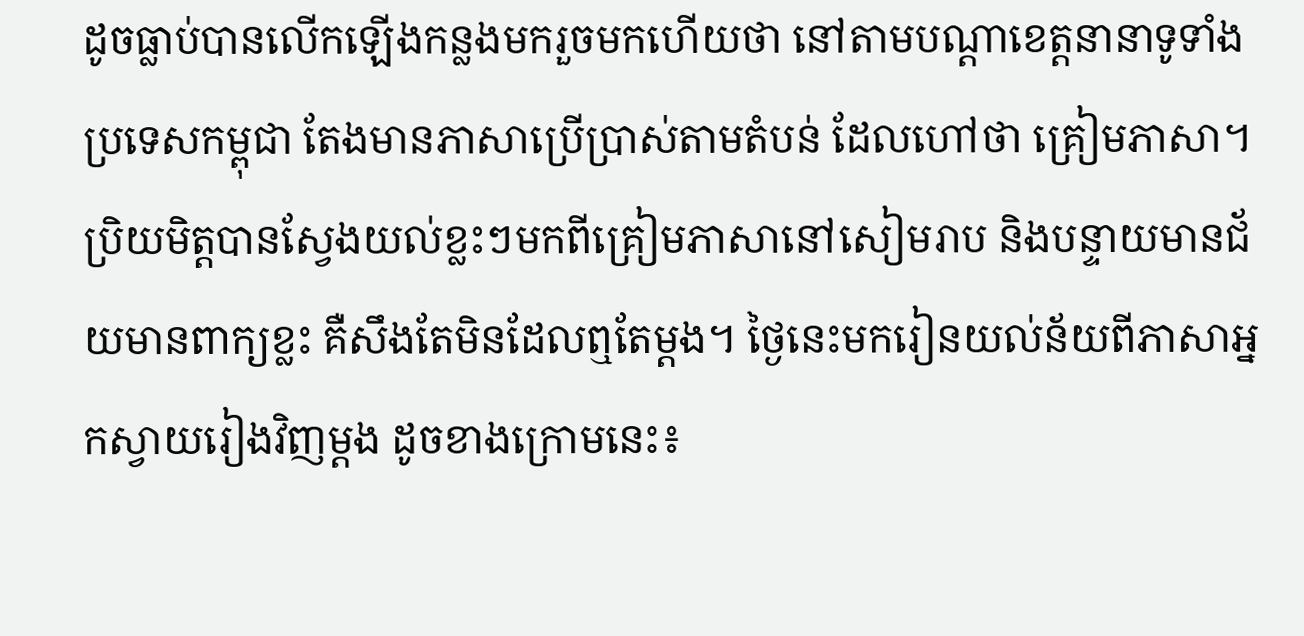ដូចធ្លាប់បានលើកឡើងកន្លងមករួចមកហើយថា នៅតាមបណ្ដាខេត្តនានាទូទាំងប្រទេសកម្ពុជា តែងមានភាសាប្រើប្រាស់តាមតំបន់ ដែលហៅថា គ្រៀមភាសា។ ប្រិយមិត្តបានស្វែងយល់ខ្លះៗមកពីគ្រៀមភាសានៅសៀមរាប និងបន្ទាយមានជ័យមានពាក្យខ្លះ គឺសឹងតែមិនដែលឮតែម្ដង។ ថ្ងៃនេះមករៀនយល់ន័យពីភាសាអ្នកស្វាយរៀងវិញម្ដង ដូចខាងក្រោមនេះ៖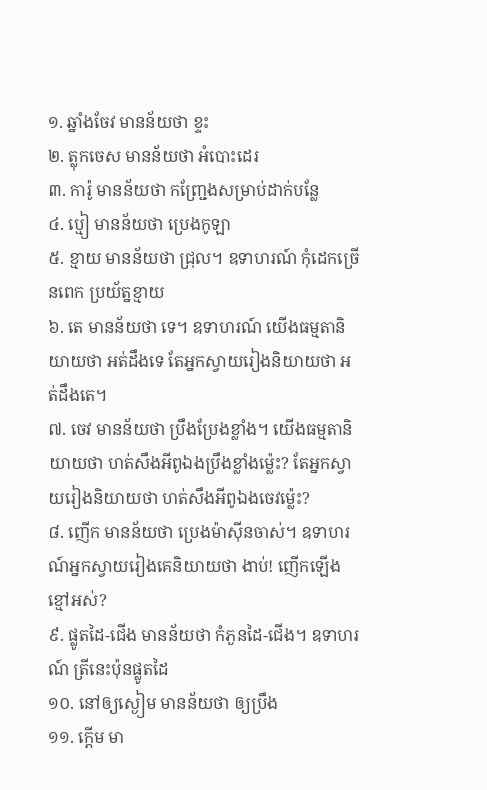១. ឆ្នាំងចែវ មានន័យថា ខ្ទះ
២. ត្លុកចេស មានន័យថា អំបោះដេរ
៣. ការ៉ូ មានន័យថា កញ្ជ្រែងសម្រាប់ដាក់បន្លែ
៤. ប្មៀ មានន័យថា ប្រេងកូឡា
៥. ខ្មាយ មានន័យថា ជ្រុល។ ឧទាហរណ៍ កុំដេកច្រើនពេក ប្រយ័ត្នខ្មាយ
៦. តេ មានន័យថា ទេ។ ឧទាហរណ៍ យើងធម្មតានិយាយថា អត់ដឹងទេ តែអ្នកស្វាយរៀងនិយាយថា អត់ដឹងតេ។
៧. ចេវ មានន័យថា ប្រឹងប្រែងខ្លាំង។ យើងធម្មតានិយាយថា ហត់សឹងអីពូឯងប្រឹងខ្លាំងម្ល៉េះ? តែអ្នកស្វាយរៀងនិយាយថា ហត់សឹងអីពូឯងចេវម្ល៉េះ?
៨. ញើក មានន័យថា ប្រេងម៉ាស៊ីនចាស់។ ឧទាហរណ៍អ្នកស្វាយរៀងគេនិយាយថា ងាប់! ញើកឡើងខ្មៅអស់?
៩. ផ្លូតដៃ-ជើង មានន័យថា កំភួនដៃ-ជើង។ ឧទាហរណ៍ ត្រីនេះប៉ុនផ្លូតដៃ
១០. នៅឲ្យស្ងៀម មានន័យថា ឲ្យប្រឹង
១១. ក្ដើម មា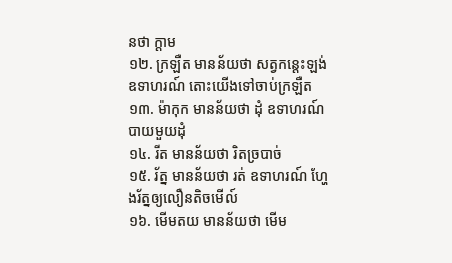នថា ក្ដាម
១២. ក្រឡឺត មានន័យថា សត្វកន្តេះឡង់ ឧទាហរណ៍ តោះយើងទៅចាប់ក្រឡឺត
១៣. ម៉ាកុក មានន័យថា ដុំ ឧទាហរណ៍បាយមួយដុំ
១៤. រីត មានន័យថា រិតច្របាច់
១៥. រ័ត្ន មានន័យថា រត់ ឧទាហរណ៍ ហ្ហែងរ័ត្នឲ្យលឿនតិចមើល៍
១៦. មើមតយ មានន័យថា មើម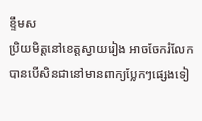ខ្ទឹមស
ប្រិយមិត្តនៅខេត្តស្វាយរៀង អាចចែករំលែកបានបើសិនជានៅមានពាក្យប្លែកៗផ្សេងទៀ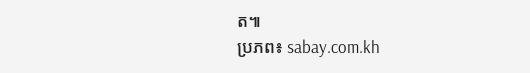ត៕
ប្រភព៖ sabay.com.kh